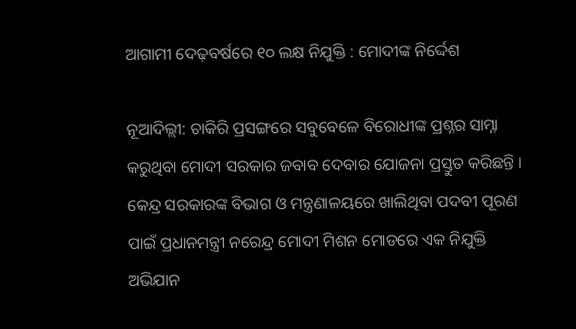ଆଗାମୀ ଦେଢ଼ବର୍ଷରେ ୧୦ ଲକ୍ଷ ନିଯୁକ୍ତି : ମୋଦୀଙ୍କ ନିର୍ଦ୍ଦେଶ

ନୂଆଦିଲ୍ଲୀ: ଚାକିରି ପ୍ରସଙ୍ଗରେ ସବୁବେଳେ ବିରୋଧୀଙ୍କ ପ୍ରଶ୍ନର ସାମ୍ନା କରୁଥିବା ମୋଦୀ ସରକାର ଜବାବ ଦେବାର ଯୋଜନା ପ୍ରସ୍ତୁତ କରିଛନ୍ତି । କେନ୍ଦ୍ର ସରକାରଙ୍କ ବିଭାଗ ଓ ମନ୍ତ୍ରଣାଳୟରେ ଖାଲିଥିବା ପଦବୀ ପୂରଣ ପାଇଁ ପ୍ରଧାନମନ୍ତ୍ରୀ ନରେନ୍ଦ୍ର ମୋଦୀ ମିଶନ ମୋଡରେ ଏକ ନିଯୁକ୍ତି ଅଭିଯାନ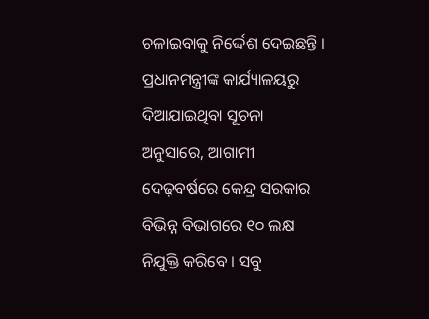ଚଳାଇବାକୁ ନିର୍ଦ୍ଦେଶ ଦେଇଛନ୍ତି । ପ୍ରଧାନମନ୍ତ୍ରୀଙ୍କ କାର୍ଯ୍ୟାଳୟରୁ ଦିଆଯାଇଥିବା ସୂଚନା ଅନୁସାରେ, ଆଗାମୀ ଦେଢ଼ବର୍ଷରେ କେନ୍ଦ୍ର ସରକାର ବିଭିନ୍ନ ବିଭାଗରେ ୧୦ ଲକ୍ଷ ନିଯୁକ୍ତି କରିବେ । ସବୁ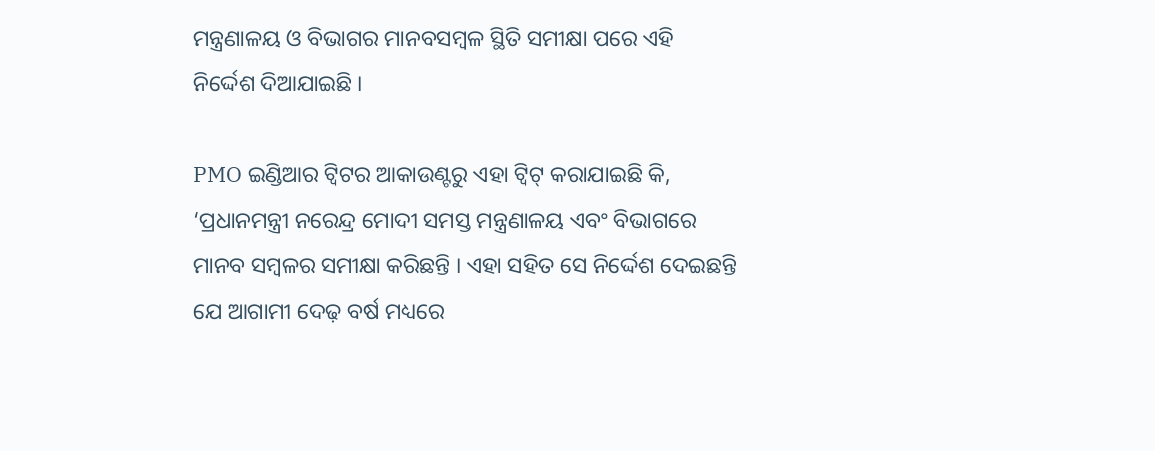ମନ୍ତ୍ରଣାଳୟ ଓ ବିଭାଗର ମାନବସମ୍ବଳ ସ୍ଥିତି ସମୀକ୍ଷା ପରେ ଏହି ନିର୍ଦ୍ଦେଶ ଦିଆଯାଇଛି ।

PMO ଇଣ୍ଡିଆର ଟ୍ୱିଟର ଆକାଉଣ୍ଟରୁ ଏହା ଟ୍ୱିଟ୍ କରାଯାଇଛି କି, ‘ପ୍ରଧାନମନ୍ତ୍ରୀ ନରେନ୍ଦ୍ର ମୋଦୀ ସମସ୍ତ ମନ୍ତ୍ରଣାଳୟ ଏବଂ ବିଭାଗରେ ମାନବ ସମ୍ବଳର ସମୀକ୍ଷା କରିଛନ୍ତି । ଏହା ସହିତ ସେ ନିର୍ଦ୍ଦେଶ ଦେଇଛନ୍ତି ଯେ ଆଗାମୀ ଦେଢ଼ ବର୍ଷ ମଧ୍ୟରେ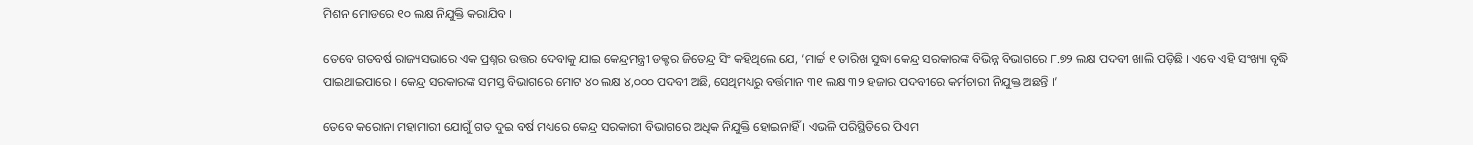ମିଶନ ମୋଡରେ ୧୦ ଲକ୍ଷ ନିଯୁକ୍ତି କରାଯିବ ।

ତେବେ ଗତବର୍ଷ ରାଜ୍ୟସଭାରେ ଏକ ପ୍ରଶ୍ନର ଉତ୍ତର ଦେବାକୁ ଯାଇ କେନ୍ଦ୍ରମନ୍ତ୍ରୀ ଡକ୍ଟର ଜିତେନ୍ଦ୍ର ସିଂ କହିଥିଲେ ଯେ, ‘ମାର୍ଚ୍ଚ ୧ ତାରିଖ ସୁଦ୍ଧା କେନ୍ଦ୍ର ସରକାରଙ୍କ ବିଭିନ୍ନ ବିଭାଗରେ ୮.୭୨ ଲକ୍ଷ ପଦବୀ ଖାଲି ପଡ଼ିଛି । ଏବେ ଏହି ସଂଖ୍ୟା ବୃଦ୍ଧି ପାଇଥାଇପାରେ । କେନ୍ଦ୍ର ସରକାରଙ୍କ ସମସ୍ତ ବିଭାଗରେ ମୋଟ ୪୦ ଲକ୍ଷ ୪,୦୦୦ ପଦବୀ ଅଛି, ସେଥିମଧ୍ୟରୁ ବର୍ତ୍ତମାନ ୩୧ ଲକ୍ଷ ୩୨ ହଜାର ପଦବୀରେ କର୍ମଚାରୀ ନିଯୁକ୍ତ ଅଛନ୍ତି ।’

ତେବେ କରୋନା ମହାମାରୀ ଯୋଗୁଁ ଗତ ଦୁଇ ବର୍ଷ ମଧ୍ୟରେ କେନ୍ଦ୍ର ସରକାରୀ ବିଭାଗରେ ଅଧିକ ନିଯୁକ୍ତି ହୋଇନାହିଁ । ଏଭଳି ପରିସ୍ଥିତିରେ ପିଏମ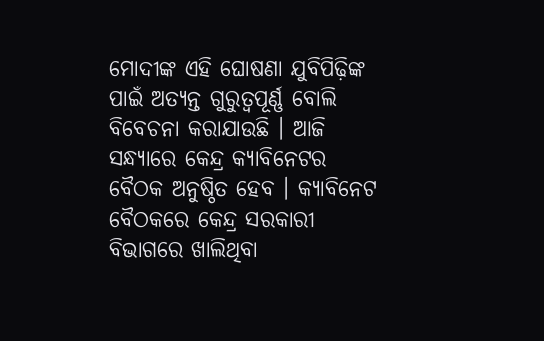ମୋଦୀଙ୍କ ଏହି ଘୋଷଣା ଯୁବିପିଢ଼ିଙ୍କ ପାଇଁ ଅତ୍ୟନ୍ତ ଗୁରୁତ୍ୱପୂର୍ଣ୍ଣ ବୋଲି ବିବେଚନା କରାଯାଉଛି । ଆଜି ସନ୍ଧ୍ୟାରେ କେନ୍ଦ୍ର କ୍ୟାବିନେଟର ବୈଠକ ଅନୁଷ୍ଠିତ ହେବ । କ୍ୟାବିନେଟ ବୈଠକରେ କେନ୍ଦ୍ର ସରକାରୀ ବିଭାଗରେ ଖାଲିଥିବା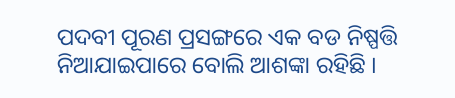ପଦବୀ ପୂରଣ ପ୍ରସଙ୍ଗରେ ଏକ ବଡ ନିଷ୍ପତ୍ତି ନିଆଯାଇପାରେ ବୋଲି ଆଶଙ୍କା ରହିଛି ।